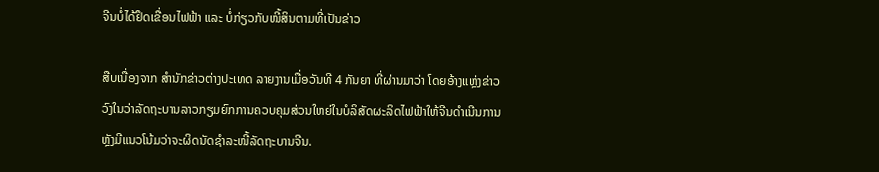ຈີນບໍ່ໄດ້ຢຶດເຂື່ອນໄຟຟ້າ ແລະ ບໍ່ກ່ຽວກັບໜີ້ສິນຕາມທີ່ເປັນຂ່າວ

ສືບເນື່ອງຈາກ ສຳນັກຂ່າວຕ່າງປະເທດ ລາຍງານເມື່ອວັນທີ 4 ກັນຍາ ທີ່ຜ່ານມາວ່າ ໂດຍອ້າງແຫຼ່ງຂ່າວວົງໃນວ່າລັດຖະບານລາວກຽມຍົກການຄວບຄຸມສ່ວນໃຫຍ່ໃນບໍລິສັດຜະລິດໄຟຟ້າໃຫ້ຈີນດຳເນີນການ ຫຼັງມີແນວໂນ້ມວ່າຈະຜິດນັດຊໍາລະໜີ້ລັດຖະບານຈີນ.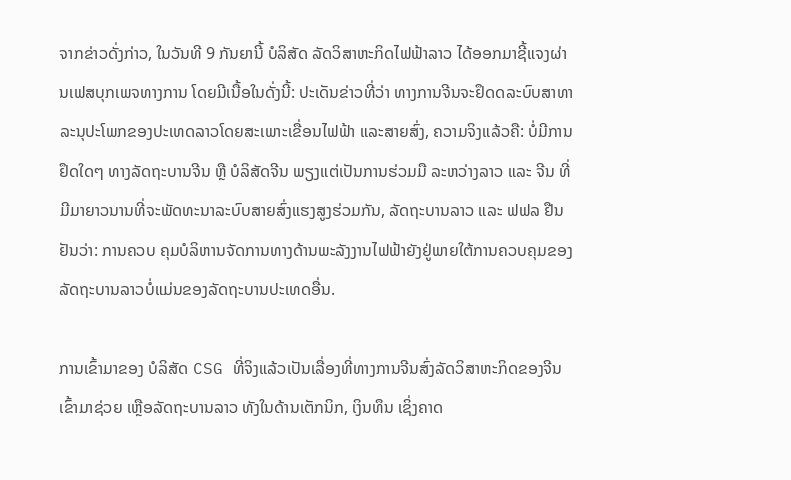ຈາກຂ່າວດັ່ງກ່າວ, ໃນວັນທີ 9 ກັນຍານີ້ ບໍລິສັດ ລັດວິສາຫະກິດໄຟຟ້າລາວ ໄດ້ອອກມາຊີ້ແຈງຜ່ານເຟສບຸກເພຈທາງການ ໂດຍມີເນື້ອໃນດັ່ງນີ້: ປະເດັນຂ່າວທີ່ວ່າ ທາງການຈີນຈະຢຶດດລະບົບສາທາລະນຸປະໂພກຂອງປະເທດລາວໂດຍສະເພາະເຂື່ອນໄຟຟ້າ ແລະສາຍສົ່ງ, ຄວາມຈິງແລ້ວຄື: ບໍ່ມີການຢຶດໃດໆ ທາງລັດຖະບານຈີນ ຫຼື ບໍລິສັດຈີນ ພຽງແຕ່ເປັນການຮ່ວມມື ລະຫວ່າງລາວ ແລະ ຈີນ ທີ່ມີມາຍາວນານທີ່ຈະພັດທະນາລະບົບສາຍສົ່ງແຮງສູງຮ່ວມກັນ, ລັດຖະບານລາວ ແລະ ຟຟລ ຢືນຢັນວ່າ: ການຄວບ ຄຸມບໍລິຫານຈັດການທາງດ້ານພະລັງງານໄຟຟ້າຍັງຢູ່ພາຍໃຕ້ການຄວບຄຸມຂອງລັດຖະບານລາວບໍ່ແມ່ນຂອງລັດຖະບານປະເທດອື່ນ.

ການເຂົ້າມາຂອງ ບໍລິສັດ CSG ທີ່ຈິງແລ້ວເປັນເລື່ອງທີ່ທາງການຈີນສົ່ງລັດວິສາຫະກິດຂອງຈີນເຂົ້າມາຊ່ວຍ ເຫຼືອລັດຖະບານລາວ ທັງໃນດ້ານເຕັກນິກ, ເງິນທຶນ ເຊິ່ງຄາດ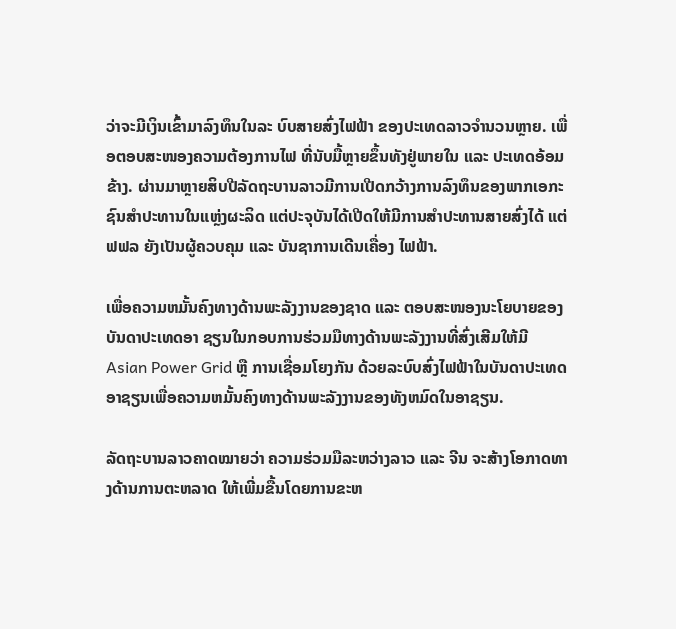ວ່າຈະມີເງິນເຂົ້າມາລົງທຶນໃນລະ ບົບສາຍສົ່ງໄຟຟ້າ ຂອງປະເທດລາວຈໍານວນຫຼາຍ. ເພື່ອຕອບສະໜອງຄວາມຕ້ອງການໄຟ ທີ່ນັບມື້ຫຼາຍຂຶ້ນທັງຢູ່ພາຍໃນ ແລະ ປະເທດອ້ອມຂ້າງ. ຜ່ານມາຫຼາຍສິບປີລັດຖະບານລາວມີການເປີດກວ້າງການລົງທຶນຂອງພາກເອກະຊົນສໍາປະທານໃນແຫຼ່ງຜະລິດ ແຕ່ປະຈຸບັນໄດ້ເປີດໃຫ້ມີການສໍາປະທານສາຍສົ່ງໄດ້ ແຕ່ ຟຟລ ຍັງເປັນຜູ້ຄວບຄຸມ ແລະ ບັນຊາການເດີນເຄື່ອງ ໄຟຟ້າ.

ເພື່ອຄວາມຫມັ້ນຄົງທາງດ້ານພະລັງງານຂອງຊາດ ແລະ ຕອບສະໜອງນະໂຍບາຍຂອງບັນດາປະເທດອາ ຊຽນໃນກອບການຮ່ວມມືທາງດ້ານພະລັງງານທີ່ສົ່ງເສີມໃຫ້ມີ Asian Power Grid ຫຼື ການເຊື່ອມໂຍງກັນ ດ້ວຍລະບົບສົ່ງໄຟຟ້າໃນບັນດາປະເທດອາຊຽນເພື່ອຄວາມຫມັ້ນຄົງທາງດ້ານພະລັງງານຂອງທັງຫມົດໃນອາຊຽນ.

ລັດຖະບານລາວຄາດໝາຍວ່າ ຄວາມຮ່ວມມືລະຫວ່າງລາວ ແລະ ຈີນ ຈະສ້າງໂອກາດທາງດ້ານການຕະຫລາດ ໃຫ້ເພີ່ມຂື້ນໂດຍການຂະຫ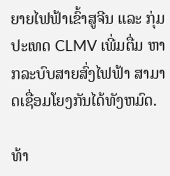ຍາຍໄຟຟ້າເຂົ້າສູຈີນ ແລະ ກຸ່ມປະເທດ CLMV ເພີ່ມຕື່ມ ຫາກລະບົບສາຍສົ່ງໄຟຟ້າ ສາມາດເຊື່ອມໂຍງກັນໄດ້ທັງຫມົດ.

ທ້າ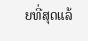ຍທີ່ສຸດແລ້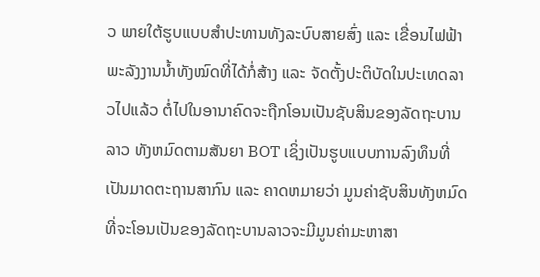ວ ພາຍໃຕ້ຮູບແບບສໍາປະທານທັງລະບົບສາຍສົ່ງ ແລະ ເຂື່ອນໄຟຟ້າພະລັງງານນ້ຳທັງໝົດທີ່ໄດ້ກໍ່ສ້າງ ແລະ ຈັດຕັ້ງປະຕິບັດໃນປະເທດລາວໄປແລ້ວ ຕໍ່ໄປໃນອານາຄົດຈະຖືກໂອນເປັນຊັບສິນຂອງລັດຖະບານ ລາວ ທັງຫມົດຕາມສັນຍາ BOT ເຊິ່ງເປັນຮູບແບບການລົງທຶນທີ່ເປັນມາດຕະຖານສາກົນ ແລະ ຄາດຫມາຍວ່າ ມູນຄ່າຊັບສິນທັງຫມົດທີ່ຈະໂອນເປັນຂອງລັດຖະບານລາວຈະມີມູນຄ່າມະຫາສາ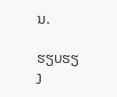ນ.

ຮຽບຮຽງ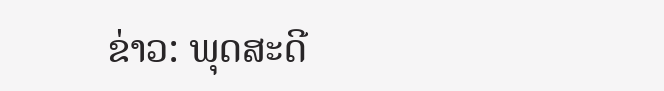ຂ່າວ: ພຸດສະດີ